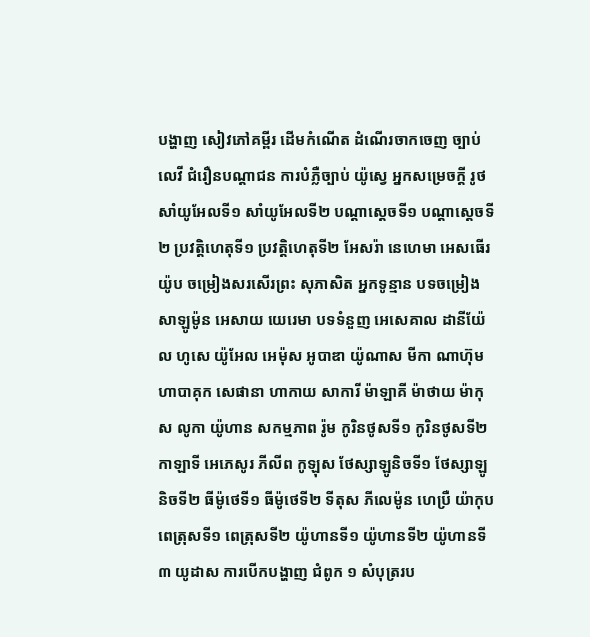បង្ហាញ សៀវភៅគម្ពីរ ដើមកំណើត ដំណើរចាកចេញ ច្បាប់លេវី ជំរឿនបណ្ដាជន ការបំភ្លឺច្បាប់ យ៉ូស្វេ អ្នកសម្រេចក្ដី រូថ សាំយូអែលទី១ សាំយូអែលទី២ បណ្ដាស្ដេចទី១ បណ្ដាស្ដេចទី២ ប្រវត្តិហេតុទី១ ប្រវត្តិហេតុទី២ អែសរ៉ា នេហេមា អេសធើរ យ៉ូប ចម្រៀងសរសើរព្រះ សុភាសិត អ្នកទូន្មាន បទចម្រៀងសាឡូម៉ូន អេសាយ យេរេមា បទទំនួញ អេសេគាល ដានីយ៉ែល ហូសេ យ៉ូអែល អេម៉ុស អូបាឌា យ៉ូណាស មីកា ណាហ៊ុម ហាបាគុក សេផានា ហាកាយ សាការី ម៉ាឡាគី ម៉ាថាយ ម៉ាកុស លូកា យ៉ូហាន សកម្មភាព រ៉ូម កូរិនថូសទី១ កូរិនថូសទី២ កាឡាទី អេភេសូរ ភីលីព កូឡុស ថែស្សាឡូនិចទី១ ថែស្សាឡូនិចទី២ ធីម៉ូថេទី១ ធីម៉ូថេទី២ ទីតុស ភីលេម៉ូន ហេប្រឺ យ៉ាកុប ពេត្រុសទី១ ពេត្រុសទី២ យ៉ូហានទី១ យ៉ូហានទី២ យ៉ូហានទី៣ យូដាស ការបើកបង្ហាញ ជំពូក ១ សំបុត្ររប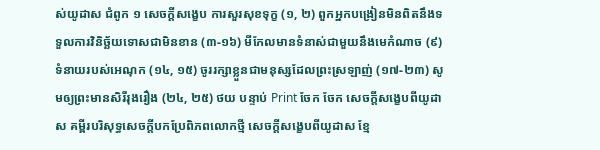ស់យូដាស ជំពូក ១ សេចក្ដីសង្ខេប ការសួរសុខទុក្ខ (១, ២) ពួកអ្នកបង្រៀនមិនពិតនឹងទទួលការវិនិច្ឆ័យទោសជាមិនខាន (៣-១៦) មីកែលមានទំនាស់ជាមួយនឹងមេកំណាច (៩) ទំនាយរបស់អេណុក (១៤, ១៥) ចូររក្សាខ្លួនជាមនុស្សដែលព្រះស្រឡាញ់ (១៧-២៣) សូមឲ្យព្រះមានសិរីរុងរឿង (២៤, ២៥) ថយ បន្ទាប់ Print ចែក ចែក សេចក្ដីសង្ខេបពីយូដាស គម្ពីរបរិសុទ្ធសេចក្ដីបកប្រែពិភពលោកថ្មី សេចក្ដីសង្ខេបពីយូដាស ខ្មែ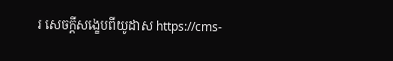រ សេចក្ដីសង្ខេបពីយូដាស https://cms-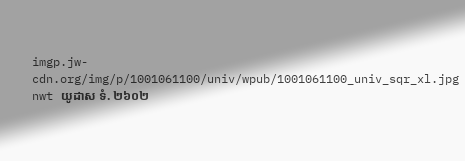imgp.jw-cdn.org/img/p/1001061100/univ/wpub/1001061100_univ_sqr_xl.jpg nwt យូដាស ទំ. ២៦០២